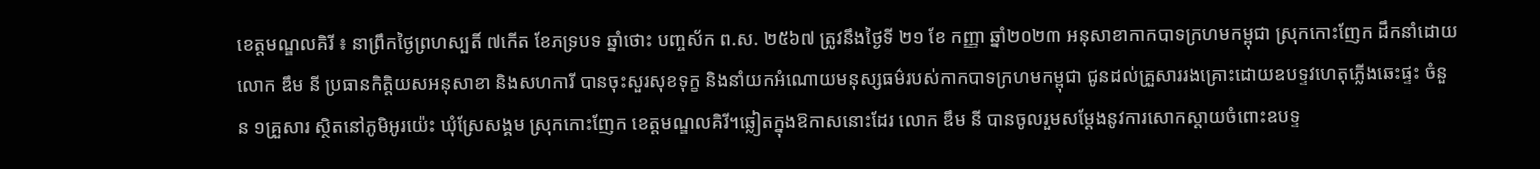ខេត្តមណ្ឌលគិរី ៖ នាព្រឹកថ្ងៃព្រហស្បតិ៍ ៧កើត ខែភទ្របទ ឆ្នាំថោះ បញ្ចស័ក ព.ស. ២៥៦៧ ត្រូវនឹងថ្ងៃទី ២១ ខែ កញ្ញា ឆ្នាំ២០២៣ អនុសាខាកាកបាទក្រហមកម្ពុជា ស្រុកកោះញែក ដឹកនាំដោយលោក ឌឹម នី ប្រធានកិត្តិយសអនុសាខា និងសហការី បានចុះសួរសុខទុក្ខ និងនាំយកអំណោយមនុស្សធម៌របស់កាកបាទក្រហមកម្ពុជា ជូនដល់គ្រួសាររងគ្រោះដោយឧបទ្ទវហេតុភ្លើងឆេះផ្ទះ ចំនួន ១គ្រួសារ ស្ថិតនៅភូមិអូរយ៉េះ ឃុំស្រែសង្គម ស្រុកកោះញែក ខេត្តមណ្ឌលគិរី។ឆ្លៀតក្នុងឱកាសនោះដែរ លោក ឌឹម នី បានចូលរួមសម្ដែងនូវការសោកស្ដាយចំពោះឧបទ្ទ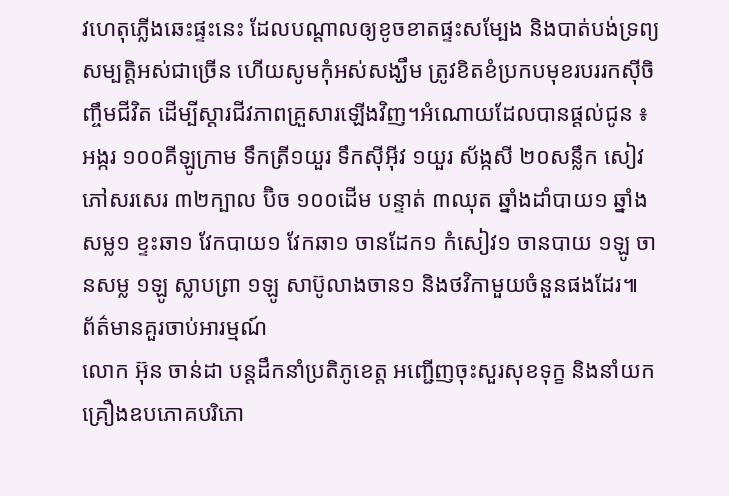វហេតុភ្លើងឆេះផ្ទះនេះ ដែលបណ្តាលឲ្យខូចខាតផ្ទះសម្បែង និងបាត់បង់ទ្រព្យសម្បត្តិអស់ជាច្រើន ហើយសូមកុំអស់សង្ឃឹម ត្រូវខិតខំប្រកបមុខរបររកស៊ីចិញ្ចឹមជីវិត ដើម្បីស្ដារជីវភាពគ្រួសារឡើងវិញ។អំណោយដែលបានផ្ដល់ជូន ៖ អង្ករ ១០០គីឡូក្រាម ទឹកត្រី១យួរ ទឹកស៊ីអ៊ីវ ១យួរ ស័ង្កសី ២០សន្លឹក សៀវភៅសរសេរ ៣២ក្បាល ប៊ិច ១០០ដើម បន្ទាត់ ៣ឈុត ឆ្នាំងដាំបាយ១ ឆ្នាំងសម្ល១ ខ្ទះឆា១ វែកបាយ១ វែកឆា១ ចានដែក១ កំសៀវ១ ចានបាយ ១ឡូ ចានសម្ល ១ឡូ ស្លាបព្រា ១ឡូ សាប៊ូលាងចាន១ និងថវិកាមួយចំនួនផងដែរ៕
ព័ត៌មានគួរចាប់អារម្មណ៍
លោក អ៊ុន ចាន់ដា បន្តដឹកនាំប្រតិភូខេត្ត អញ្ជើញចុះសួរសុខទុក្ខ និងនាំយកគ្រឿងឧបភោគបរិភោ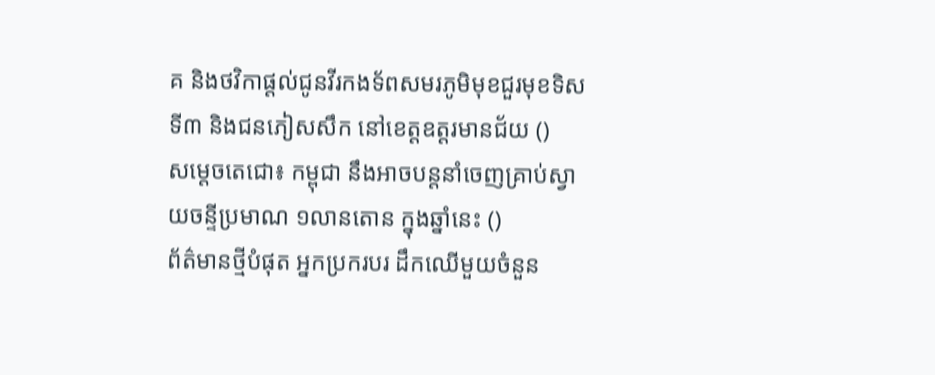គ និងថវិកាផ្តល់ជូនវីរកងទ័ពសមរភូមិមុខជួរមុខទិសទី៣ និងជនភៀសសឹក នៅខេត្តឧត្តរមានជ័យ ()
សម្ដេចតេជោ៖ កម្ពុជា នឹងអាចបន្តនាំចេញគ្រាប់ស្វាយចន្ទីប្រមាណ ១លានតោន ក្នុងឆ្នាំនេះ ()
ព័ត៌មានថ្មីបំផុត អ្នកប្រករបរ ដឹកឈើមួយចំនួន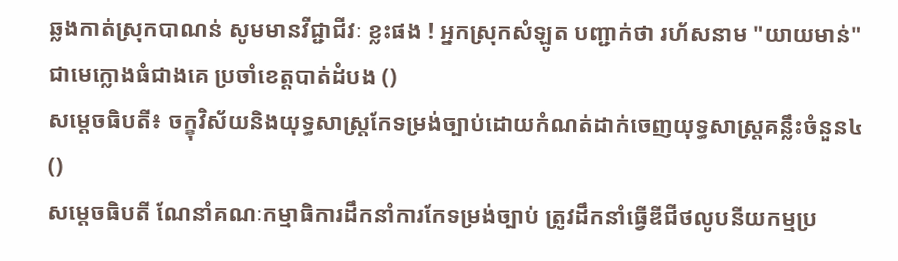ឆ្លងកាត់ស្រុកបាណន់ សូមមានវីជ្ជាជីវៈ ខ្លះផង ! អ្នកស្រុកសំឡូត បញ្ជាក់ថា រហ័សនាម "យាយមាន់" ជាមេក្លោងធំជាងគេ ប្រចាំខេត្តបាត់ដំបង ()
សម្ដេចធិបតី៖ ចក្ខុវិស័យនិងយុទ្ធសាស្ត្រកែទម្រង់ច្បាប់ដោយកំណត់ដាក់ចេញយុទ្ធសាស្ត្រគន្លឹះចំនួន៤ ()
សម្ដេចធិបតី ណែនាំគណៈកម្មាធិការដឹកនាំការកែទម្រង់ច្បាប់ ត្រូវដឹកនាំធ្វើឌីជីថលូបនីយកម្មប្រ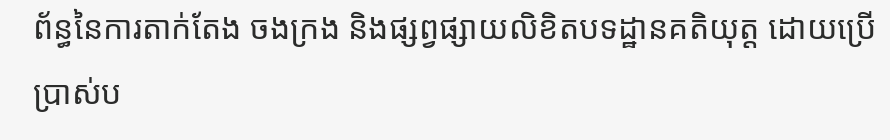ព័ន្ធនៃការតាក់តែង ចងក្រង និងផ្សព្វផ្សាយលិខិតបទដ្ឋានគតិយុត្ត ដោយប្រើប្រាស់ប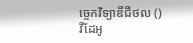ច្ចេកវិទ្យាឌីជីថល ()
វីដែអូ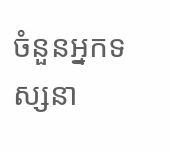ចំនួនអ្នកទស្សនា